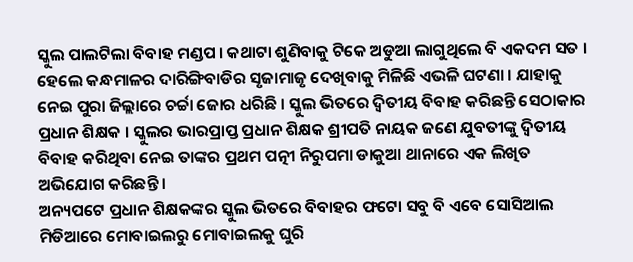ସ୍କୁଲ ପାଲଟିଲା ବିବାହ ମଣ୍ଡପ । କଥାଟା ଶୁଣିବାକୁ ଟିକେ ଅଡୁଆ ଲାଗୁଥିଲେ ବି ଏକଦମ ସତ । ହେଲେ କନ୍ଧମାଳର ଦାରିଙ୍ଗିବାଡିର ସୃଜାମାଜୃ ଦେଖିବାକୁ ମିଳିଛି ଏଭଳି ଘଟଣା । ଯାହାକୁ ନେଇ ପୁରା ଜିଲ୍ଲାରେ ଚର୍ଚ୍ଚା ଜୋର ଧରିଛି । ସ୍କୁଲ ଭିତରେ ଦ୍ଵିତୀୟ ବିବାହ କରିଛନ୍ତି ସେଠାକାର ପ୍ରଧାନ ଶିକ୍ଷକ । ସ୍କୁଲର ଭାରପ୍ରାପ୍ତ ପ୍ରଧାନ ଶିକ୍ଷକ ଶ୍ରୀପତି ନାୟକ ଜଣେ ଯୁବତୀଙ୍କୁ ଦ୍ଵିତୀୟ ବିବାହ କରିଥିବା ନେଇ ତାଙ୍କର ପ୍ରଥମ ପତ୍ନୀ ନିରୁପମା ଡାକୁଆ ଥାନାରେ ଏକ ଲିଖିତ ଅଭିଯୋଗ କରିଛନ୍ତି ।
ଅନ୍ୟପଟେ ପ୍ରଧାନ ଶିକ୍ଷକଙ୍କର ସ୍କୁଲ ଭିତରେ ବିବାହର ଫଟୋ ସବୁ ବି ଏବେ ସୋସିଆଲ ମିଡିଆରେ ମୋବାଇଲରୁ ମୋବାଇଲକୁ ଘୁରି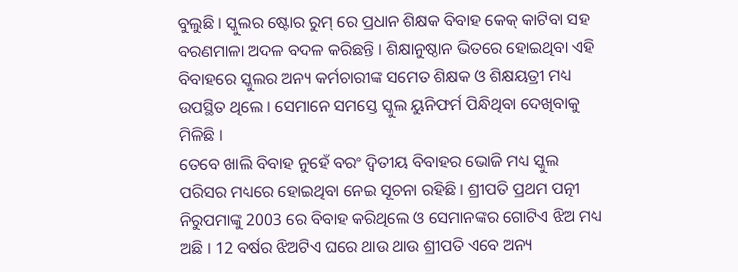ବୁଲୁଛି । ସ୍କୁଲର ଷ୍ଟୋର ରୁମ୍ ରେ ପ୍ରଧାନ ଶିକ୍ଷକ ବିବାହ କେକ୍ କାଟିବା ସହ ବରଣମାଳା ଅଦଳ ବଦଳ କରିଛନ୍ତି । ଶିକ୍ଷାନୁଷ୍ଠାନ ଭିତରେ ହୋଇଥିବା ଏହି ବିବାହରେ ସ୍କୁଲର ଅନ୍ୟ କର୍ମଚାରୀଙ୍କ ସମେତ ଶିକ୍ଷକ ଓ ଶିକ୍ଷୟତ୍ରୀ ମଧ୍ୟ ଉପସ୍ଥିତ ଥିଲେ । ସେମାନେ ସମସ୍ତେ ସ୍କୁଲ ୟୁନିଫର୍ମ ପିନ୍ଧିଥିବା ଦେଖିବାକୁ ମିଳିଛି ।
ତେବେ ଖାଲି ବିବାହ ନୁହେଁ ବରଂ ଦ୍ଵିତୀୟ ବିବାହର ଭୋଜି ମଧ୍ୟ ସ୍କୁଲ ପରିସର ମଧ୍ୟରେ ହୋଇଥିବା ନେଇ ସୂଚନା ରହିଛି । ଶ୍ରୀପତି ପ୍ରଥମ ପତ୍ନୀ ନିରୁପମାଙ୍କୁ 2003 ରେ ବିବାହ କରିଥିଲେ ଓ ସେମାନଙ୍କର ଗୋଟିଏ ଝିଅ ମଧ୍ୟ ଅଛି । 12 ବର୍ଷର ଝିଅଟିଏ ଘରେ ଥାଉ ଥାଉ ଶ୍ରୀପତି ଏବେ ଅନ୍ୟ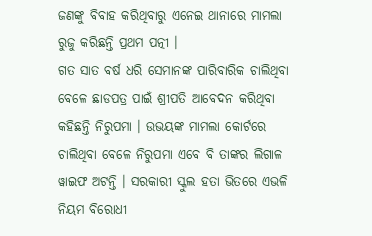ଜଣଙ୍କୁ ବିବାହ କରିଥିବାରୁ ଏନେଇ ଥାନାରେ ମାମଲା ରୁଜୁ କରିଛନ୍ତି ପ୍ରଥମ ପତ୍ନୀ ।
ଗତ ସାତ ବର୍ଷ ଧରି ସେମାନଙ୍କ ପାରିବାରିକ ଚାଲିଥିବା ବେଳେ ଛାଡପତ୍ର ପାଇଁ ଶ୍ରୀପତି ଆବେଦନ କରିଥିବା କହିଛନ୍ତି ନିରୁପମା । ଉଭୟଙ୍କ ମାମଲା କୋର୍ଟରେ ଚାଲିଥିବା ବେଳେ ନିରୁପମା ଏବେ ବି ତାଙ୍କର ଲିଗାଳ ୱାଇଫ ଅଟନ୍ତି । ସରକାରୀ ସ୍କୁଲ ହତା ଭିତରେ ଏଭଳି ନିୟମ ବିରୋଧୀ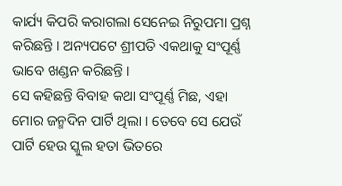କାର୍ଯ୍ୟ କିପରି କରାଗଲା ସେନେଇ ନିରୁପମା ପ୍ରଶ୍ନ କରିଛନ୍ତି । ଅନ୍ୟପଟେ ଶ୍ରୀପତି ଏକଥାକୁ ସଂପୂର୍ଣ୍ଣ ଭାବେ ଖଣ୍ଡନ କରିଛନ୍ତି ।
ସେ କହିଛନ୍ତି ବିବାହ କଥା ସଂପୂର୍ଣ୍ଣ ମିଛ, ଏହା ମୋର ଜନ୍ମଦିନ ପାର୍ଟି ଥିଲା । ତେବେ ସେ ଯେଉଁ ପାର୍ଟି ହେଉ ସ୍କୁଲ ହତା ଭିତରେ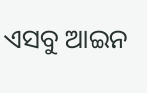ଏସବୁ ଆଇନ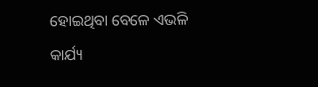ହୋଇଥିବା ବେଳେ ଏଭଳି କାର୍ଯ୍ୟ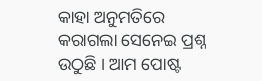କାହା ଅନୁମତିରେ କରାଗଲା ସେନେଇ ପ୍ରଶ୍ନ ଉଠୁଛି । ଆମ ପୋଷ୍ଟ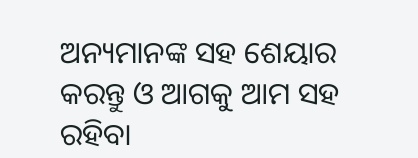ଅନ୍ୟମାନଙ୍କ ସହ ଶେୟାର କରନ୍ତୁ ଓ ଆଗକୁ ଆମ ସହ ରହିବା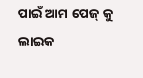ପାଇଁ ଆମ ପେଜ୍ କୁ ଲାଇକ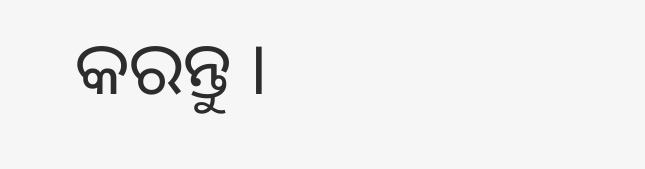କରନ୍ତୁ ।